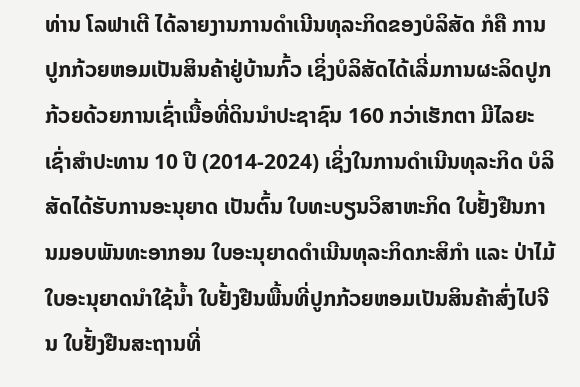ທ່ານ ໂລຟາເຕີ ໄດ້ລາຍງານການດຳເນີນທຸລະກິດຂອງບໍລິສັດ ກໍຄື ການປູກກ້ວຍຫອມເປັນສິນຄ້າຢູ່ບ້ານກົ້ວ ເຊິ່ງບໍລິສັດໄດ້ເລີ່ມການຜະລິດປູກກ້ວຍດ້ວຍການເຊົ່າເນື້ອທີ່ດິນນຳປະຊາຊົນ 160 ກວ່າເຮັກຕາ ມີໄລຍະເຊົ່າສຳປະທານ 10 ປີ (2014-2024) ເຊິ່ງໃນການດຳເນີນທຸລະກິດ ບໍລິສັດໄດ້ຮັບການອະນຸຍາດ ເປັນຕົ້ນ ໃບທະບຽນວິສາຫະກິດ ໃບຢັ້ງຢືນການມອບພັນທະອາກອນ ໃບອະນຸຍາດດຳເນີນທຸລະກິດກະສິກຳ ແລະ ປ່າໄມ້ ໃບອະນຸຍາດນຳໃຊ້ນ້ຳ ໃບຢັ້ງຢືນພື້ນທີ່ປູກກ້ວຍຫອມເປັນສິນຄ້າສົ່ງໄປຈີນ ໃບຢັ້ງຢືນສະຖານທີ່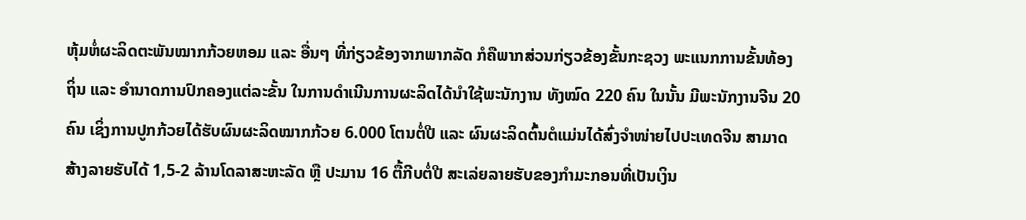ຫຸ້ມຫໍ່ຜະລິດຕະພັນໝາກກ້ວຍຫອມ ແລະ ອື່ນໆ ທີ່ກ່ຽວຂ້ອງຈາກພາກລັດ ກໍຄືພາກສ່ວນກ່ຽວຂ້ອງຂັ້ນກະຊວງ ພະແນກການຂັ້ນທ້ອງຖິ່ນ ແລະ ອຳນາດການປົກຄອງແຕ່ລະຂັ້ນ ໃນການດຳເນີນການຜະລິດໄດ້ນຳໃຊ້ພະນັກງານ ທັງໝົດ 220 ຄົນ ໃນນັ້ນ ມີພະນັກງານຈີນ 20 ຄົນ ເຊິ່ງການປູກກ້ວຍໄດ້ຮັບຜົນຜະລິດໝາກກ້ວຍ 6.000 ໂຕນຕໍ່ປີ ແລະ ຜົນຜະລິດຕົ້ນຕໍແມ່ນໄດ້ສົ່ງຈຳໜ່າຍໄປປະເທດຈີນ ສາມາດສ້າງລາຍຮັບໄດ້ 1,5-2 ລ້ານໂດລາສະຫະລັດ ຫຼື ປະມານ 16 ຕື້ກີບຕໍ່ປີ ສະເລ່ຍລາຍຮັບຂອງກຳມະກອນທີ່ເປັນເງິນ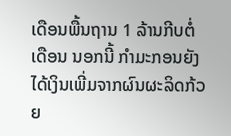ເດືອນພື້ນຖານ 1 ລ້ານກີບຕໍ່ເດືອນ ນອກນີ້ ກຳມະກອນຍັງໄດ້ເງິນເພີ່ມຈາກຜົນຜະລິດກ້ວຍ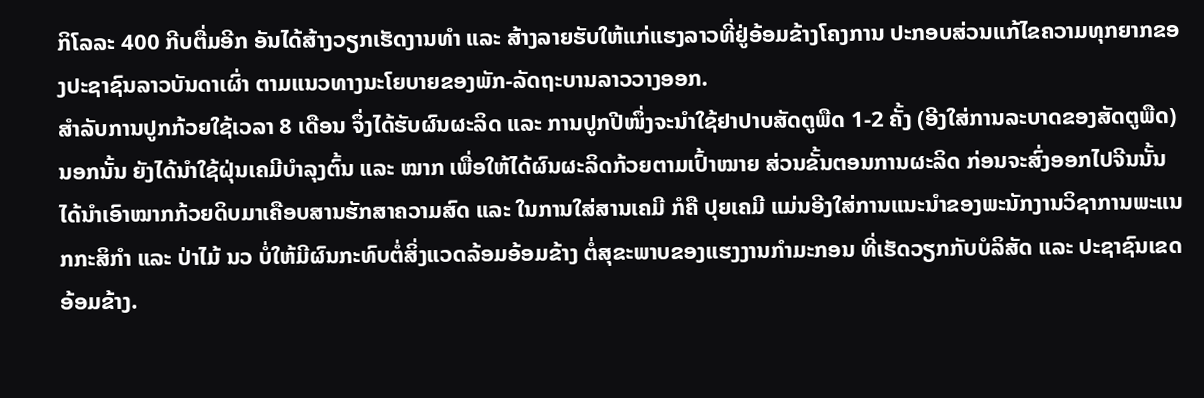ກິໂລລະ 400 ກີບຕື່ມອີກ ອັນໄດ້ສ້າງວຽກເຮັດງານທຳ ແລະ ສ້າງລາຍຮັບໃຫ້ແກ່ແຮງລາວທີ່ຢູ່ອ້ອມຂ້າງໂຄງການ ປະກອບສ່ວນແກ້ໄຂຄວາມທຸກຍາກຂອງປະຊາຊົນລາວບັນດາເຜົ່າ ຕາມແນວທາງນະໂຍບາຍຂອງພັກ-ລັດຖະບານລາວວາງອອກ.
ສຳລັບການປູກກ້ວຍໃຊ້ເວລາ 8 ເດືອນ ຈຶ່ງໄດ້ຮັບຜົນຜະລິດ ແລະ ການປູກປີໜຶ່ງຈະນຳໃຊ້ຢາປາບສັດຕູພືດ 1-2 ຄັ້ງ (ອີງໃສ່ການລະບາດຂອງສັດຕູພືດ) ນອກນັ້ນ ຍັງໄດ້ນຳໃຊ້ຝຸ່ນເຄມີບຳລຸງຕົ້ນ ແລະ ໝາກ ເພື່ອໃຫ້ໄດ້ຜົນຜະລິດກ້ວຍຕາມເປົ້າໝາຍ ສ່ວນຂັ້ນຕອນການຜະລິດ ກ່ອນຈະສົ່ງອອກໄປຈີນນັ້ນ ໄດ້ນຳເອົາໝາກກ້ວຍດິບມາເຄືອບສານຮັກສາຄວາມສົດ ແລະ ໃນການໃສ່ສານເຄມີ ກໍຄື ປຸຍເຄມີ ແມ່ນອີງໃສ່ການແນະນຳຂອງພະນັກງານວິຊາການພະແນກກະສິກຳ ແລະ ປ່າໄມ້ ນວ ບໍ່ໃຫ້ມີຜົນກະທົບຕໍ່ສິ່ງແວດລ້ອມອ້ອມຂ້າງ ຕໍ່ສຸຂະພາບຂອງແຮງງານກຳມະກອນ ທີ່ເຮັດວຽກກັບບໍລິສັດ ແລະ ປະຊາຊົນເຂດອ້ອມຂ້າງ.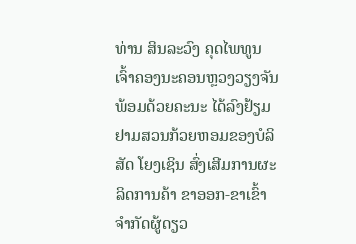ທ່ານ ສິນລະວົງ ຄຸດໄພທູນ ເຈົ້າຄອງນະຄອນຫຼວງວຽງຈັນ ພ້ອມດ້ວຍຄະນະ ໄດ້ລົງຢ້ຽມຢາມສວນກ້ວຍຫອມຂອງບໍລິສັດ ໂຍງເຊິນ ສົ່ງເສີມການຜະລິດການຄ້າ ຂາອອກ-ຂາເຂົ້າ ຈຳກັດຜູ້ດຽວ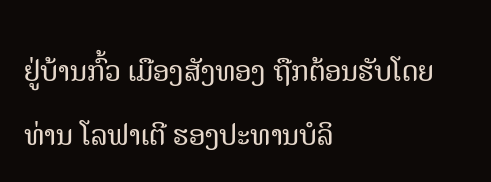ຢູ່ບ້ານກົ້ວ ເມືອງສັງທອງ ຖືກຕ້ອນຮັບໂດຍທ່ານ ໂລຟາເຕີ ຮອງປະທານບໍລິ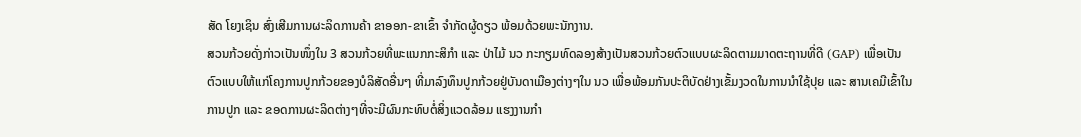ສັດ ໂຍງເຊິນ ສົ່ງເສີມການຜະລິດການຄ້າ ຂາອອກ-ຂາເຂົ້າ ຈຳກັດຜູ້ດຽວ ພ້ອມດ້ວຍພະນັກງານ.
ສວນກ້ວຍດັ່ງກ່າວເປັນໜຶ່ງໃນ 3 ສວນກ້ວຍທີ່ພະແນກກະສິກຳ ແລະ ປ່າໄມ້ ນວ ກະກຽມທົດລອງສ້າງເປັນສວນກ້ວຍຕົວແບບຜະລິດຕາມມາດຕະຖານທີ່ດີ (GAP) ເພື່ອເປັນຕົວແບບໃຫ້ແກ່ໂຄງການປູກກ້ວຍຂອງບໍລິສັດອື່ນໆ ທີ່ມາລົງທຶນປູກກ້ວຍຢູ່ບັນດາເມືອງຕ່າງໆໃນ ນວ ເພື່ອພ້ອມກັນປະຕິບັດຢ່າງເຂັ້ມງວດໃນການນຳໃຊ້ປຸຍ ແລະ ສານເຄມີເຂົ້າໃນການປູກ ແລະ ຂອດການຜະລິດຕ່າງໆທີ່ຈະມີຜົນກະທົບຕໍ່ສິ່ງແວດລ້ອມ ແຮງງານກຳ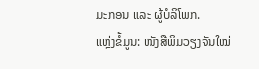ມະກອນ ແລະ ຜູ້ບໍລິໂພກ.
ແຫຼ່ງຂໍ້ມູນ: ໜັງສືພິມວຽງຈັນໃໝ່